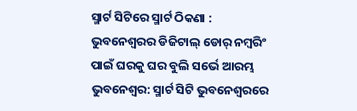ସ୍ମାର୍ଟ ସିଟିରେ ସ୍ମାର୍ଟ ଠିକଣା : ଭୁବନେଶ୍ୱରର ଡିଜିଟାଲ୍ ଡୋର୍ ନମ୍ବରିଂ ପାଇଁ ଘରକୁ ଘର ବୁଲି ସର୍ଭେ ଆରମ୍ଭ
ଭୁବନେଶ୍ୱର: ସ୍ମାର୍ଟ ସିଟି ଭୁବନେଶ୍ୱରରେ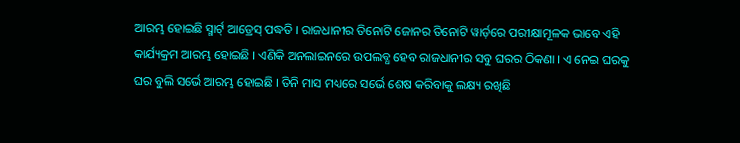ଆରମ୍ଭ ହୋଇଛି ସ୍ମାର୍ଟ୍ ଆଡ୍ରେସ୍ ପଦ୍ଧତି । ରାଜଧାନୀର ତିନୋଟି ଜୋନର ତିନୋଟି ୱାର୍ଡ଼ରେ ପରୀକ୍ଷାମୂଳକ ଭାବେ ଏହି କାର୍ଯ୍ୟକ୍ରମ ଆରମ୍ଭ ହୋଇଛି । ଏଣିକି ଅନଲାଇନରେ ଉପଲବ୍ଧ ହେବ ରାଜଧାନୀର ସବୁ ଘରର ଠିକଣା । ଏ ନେଇ ଘରକୁ ଘର ବୁଲି ସର୍ଭେ ଆରମ୍ଭ ହୋଇଛି । ତିନି ମାସ ମଧ୍ୟରେ ସର୍ଭେ ଶେଷ କରିବାକୁ ଲକ୍ଷ୍ୟ ରଖିଛି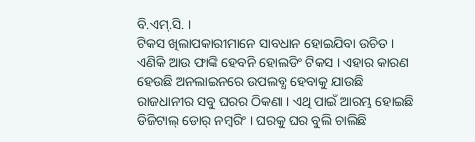ବି.ଏମ୍.ସି. ।
ଟିକସ ଖିଲାପକାରୀମାନେ ସାବଧାନ ହୋଇଯିବା ଉଚିତ । ଏଣିକି ଆଉ ଫାଙ୍କି ହେବନି ହୋଲଡିଂ ଟିକସ । ଏହାର କାରଣ ହେଉଛି ଅନଲାଇନରେ ଉପଲବ୍ଧ ହେବାକୁ ଯାଉଛି ରାଜଧାନୀର ସବୁ ଘରର ଠିକଣା । ଏଥି ପାଇଁ ଆରମ୍ଭ ହୋଇଛି ଡିଜିଟାଲ୍ ଡୋର୍ ନମ୍ବରିଂ । ଘରକୁ ଘର ବୁଲି ଚାଲିଛି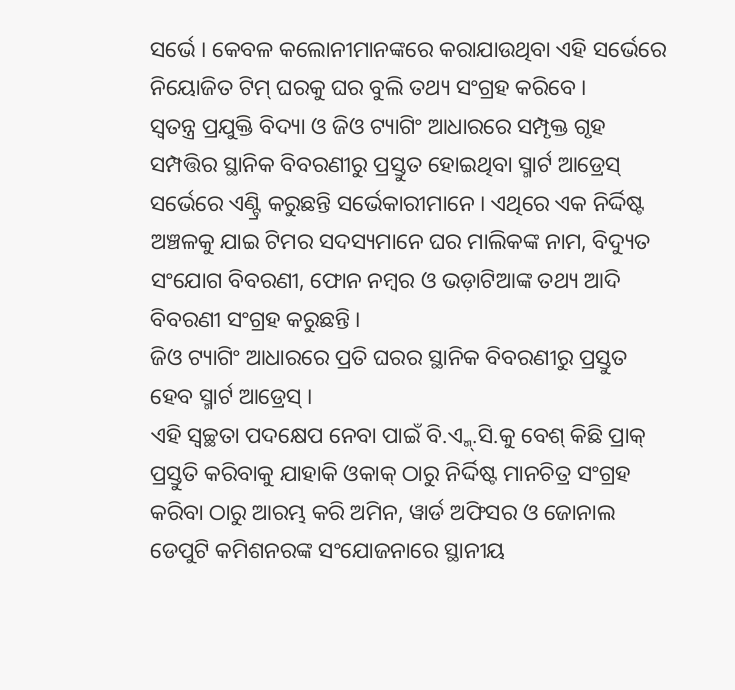ସର୍ଭେ । କେବଳ କଲୋନୀମାନଙ୍କରେ କରାଯାଉଥିବା ଏହି ସର୍ଭେରେ ନିୟୋଜିତ ଟିମ୍ ଘରକୁ ଘର ବୁଲି ତଥ୍ୟ ସଂଗ୍ରହ କରିବେ ।
ସ୍ୱତନ୍ତ୍ର ପ୍ରଯୁକ୍ତି ବିଦ୍ୟା ଓ ଜିଓ ଟ୍ୟାଗିଂ ଆଧାରରେ ସମ୍ପୃକ୍ତ ଗୃହ ସମ୍ପତ୍ତିର ସ୍ଥାନିକ ବିବରଣୀରୁ ପ୍ରସ୍ତୁତ ହୋଇଥିବା ସ୍ମାର୍ଟ ଆଡ୍ରେସ୍ ସର୍ଭେରେ ଏଣ୍ଟ୍ରି କରୁଛନ୍ତି ସର୍ଭେକାରୀମାନେ । ଏଥିରେ ଏକ ନିର୍ଦ୍ଦିଷ୍ଟ ଅଞ୍ଚଳକୁ ଯାଇ ଟିମର ସଦସ୍ୟମାନେ ଘର ମାଲିକଙ୍କ ନାମ, ବିଦ୍ୟୁତ ସଂଯୋଗ ବିବରଣୀ, ଫୋନ ନମ୍ବର ଓ ଭଡ଼ାଟିଆଙ୍କ ତଥ୍ୟ ଆଦି ବିବରଣୀ ସଂଗ୍ରହ କରୁଛନ୍ତି ।
ଜିଓ ଟ୍ୟାଗିଂ ଆଧାରରେ ପ୍ରତି ଘରର ସ୍ଥାନିକ ବିବରଣୀରୁ ପ୍ରସ୍ତୁତ ହେବ ସ୍ମାର୍ଟ ଆଡ୍ରେସ୍ ।
ଏହି ସ୍ଵଚ୍ଛତା ପଦକ୍ଷେପ ନେବା ପାଇଁ ବି.ଏ୍ମ୍.ସି.କୁ ବେଶ୍ କିଛି ପ୍ରାକ୍ ପ୍ରସ୍ତୁତି କରିବାକୁ ଯାହାକି ଓକାକ୍ ଠାରୁ ନିର୍ଦ୍ଦିଷ୍ଟ ମାନଚିତ୍ର ସଂଗ୍ରହ କରିବା ଠାରୁ ଆରମ୍ଭ କରି ଅମିନ, ୱାର୍ଡ ଅଫିସର ଓ ଜୋନାଲ ଡେପୁଟି କମିଶନରଙ୍କ ସଂଯୋଜନାରେ ସ୍ଥାନୀୟ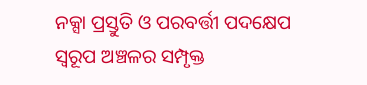ନକ୍ସା ପ୍ରସ୍ତୁତି ଓ ପରବର୍ତ୍ତୀ ପଦକ୍ଷେପ ସ୍ୱରୂପ ଅଞ୍ଚଳର ସମ୍ପୃକ୍ତ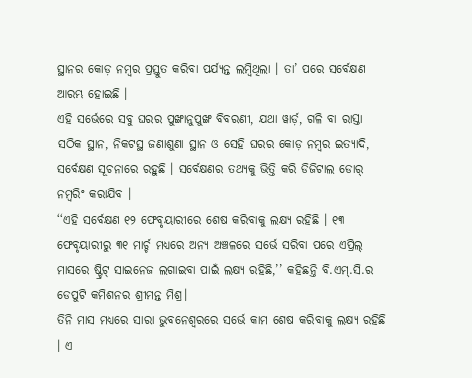ସ୍ଥାନର କୋଡ଼ ନମ୍ବର ପ୍ରସ୍ତୁତ କରିବା ପର୍ଯ୍ୟନ୍ତ ଲମ୍ବିଥିଲା । ତା’ ପରେ ସର୍ବେକ୍ଷଣ ଆରମ୍ଭ ହୋଇଛି ।
ଏହି ସର୍ଭେରେ ସବୁ ଘରର ପୁଙ୍ଖାନୁପୁଙ୍ଖ ବିବରଣୀ, ଯଥା ୱାର୍ଡ଼, ଗଳି ବା ରାସ୍ତା ସଠିକ ସ୍ଥାନ, ନିକଟସ୍ଥ ଜଣାଶୁଣା ସ୍ଥାନ ଓ ସେହି ଘରର କୋଡ଼ ନମ୍ବର ଇତ୍ୟାଦି, ସର୍ବେକ୍ଷଣ ସୂଚନାରେ ରହୁଛି । ସର୍ବେକ୍ଷଣର ତଥ୍ୟକୁ ଭିତ୍ତି କରି ଡିଜିଟାଲ ଡୋର୍ ନମ୍ବରିଂ କରାଯିବ ।
‘‘ଏହି ସର୍ବେକ୍ଷଣ ୧୨ ଫେବୃୟାରୀରେ ଶେଷ କରିବାକୁ ଲକ୍ଷ୍ୟ ରହିଛି । ୧୩ ଫେବୃୟାରୀରୁ ୩୧ ମାର୍ଚ୍ଚ ମଧ୍ୟରେ ଅନ୍ୟ ଅଞ୍ଚଳରେ ସର୍ଭେ ସରିବା ପରେ ଏପ୍ରିଲ୍ ମାସରେ ଷ୍ଟ୍ରିଟ୍ ସାଇନେଜ ଲଗାଇବା ପାଇଁ ଲକ୍ଷ୍ୟ ରହିଛି,’’ କହିଛନ୍ତି ବି.ଏମ୍.ସି.ର ଡେପୁଟି କମିଶନର ଶ୍ରୀମନ୍ତ ମିଶ୍ର।
ତିନି ମାସ ମଧ୍ୟରେ ସାରା ଭୁବନେଶ୍ୱରରେ ସର୍ଭେ କାମ ଶେଷ କରିବାକୁ ଲକ୍ଷ୍ୟ ରହିଛି । ଏ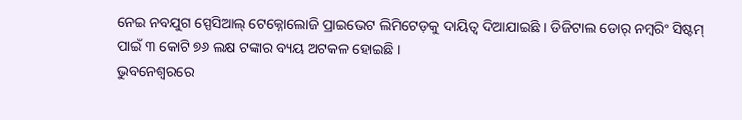ନେଇ ନବଯୁଗ ସ୍ପେସିଆଲ୍ ଟେକ୍ନୋଲୋଜି ପ୍ରାଇଭେଟ ଲିମିଟେଡ଼କୁ ଦାୟିତ୍ୱ ଦିଆଯାଇଛି । ଡିଜିଟାଲ ଡୋର୍ ନମ୍ବରିଂ ସିଷ୍ଟମ୍ ପାଇଁ ୩ କୋଟି ୭୬ ଲକ୍ଷ ଟଙ୍କାର ବ୍ୟୟ ଅଟକଳ ହୋଇଛି ।
ଭୁବନେଶ୍ୱରରେ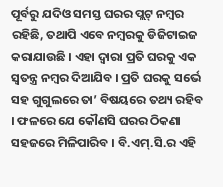ପୂର୍ବରୁ ଯଦିଓ ସମସ୍ତ ଘରର ପ୍ଲଟ୍ ନମ୍ବର ରହିଛି, ତଥାପି ଏବେ ନମ୍ବରକୁ ଡିଜିଟାଇଜ କରାଯାଉଛି । ଏହା ଦ୍ୱାରା ପ୍ରତି ଘରକୁ ଏକ ସ୍ୱତନ୍ତ୍ର ନମ୍ବର ଦିଆଯିବ । ପ୍ରତି ଘରକୁ ସର୍ଭେ ସହ ଗୁଗୁଲରେ ତା’ ବିଷୟରେ ତଥ୍ୟ ରହିବ । ଫଳରେ ଯେ କୌଣସି ଘରର ଠିକଣା ସହଜରେ ମିଳିପାରିବ । ବି.ଏମ୍.ସି.ର ଏହି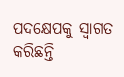ପଦକ୍ଷେପକୁ ସ୍ୱାଗତ କରିଛନ୍ତି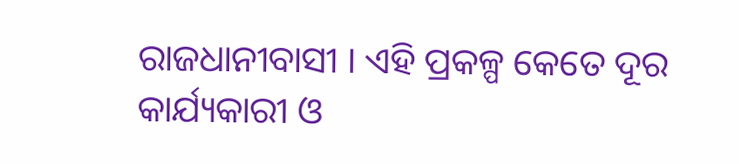ରାଜଧାନୀବାସୀ । ଏହି ପ୍ରକଳ୍ପ କେତେ ଦୂର କାର୍ଯ୍ୟକାରୀ ଓ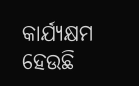କାର୍ଯ୍ୟକ୍ଷମ ହେଉଛି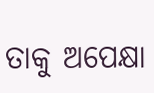ତାକୁ ଅପେକ୍ଷା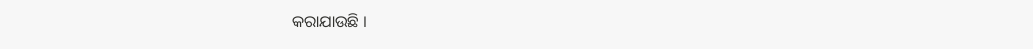କରାଯାଉଛି ।